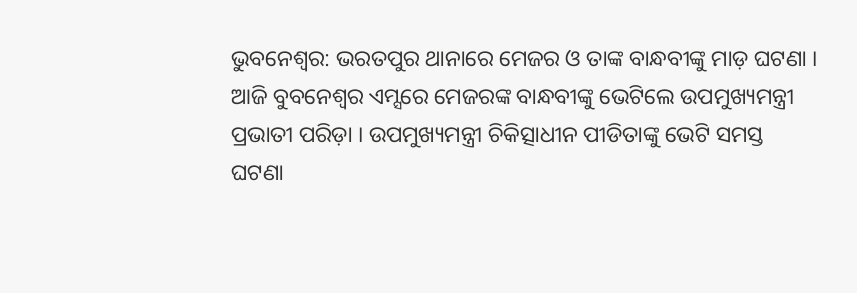ଭୁବନେଶ୍ୱର: ଭରତପୁର ଥାନାରେ ମେଜର ଓ ତାଙ୍କ ବାନ୍ଧବୀଙ୍କୁ ମାଡ଼ ଘଟଣା । ଆଜି ବୁବନେଶ୍ବର ଏମ୍ସରେ ମେଜରଙ୍କ ବାନ୍ଧବୀଙ୍କୁ ଭେଟିଲେ ଉପମୁଖ୍ୟମନ୍ତ୍ରୀ ପ୍ରଭାତୀ ପରିଡ଼ା । ଉପମୁଖ୍ୟମନ୍ତ୍ରୀ ଚିକିତ୍ସାଧୀନ ପୀଡିତାଙ୍କୁ ଭେଟି ସମସ୍ତ ଘଟଣା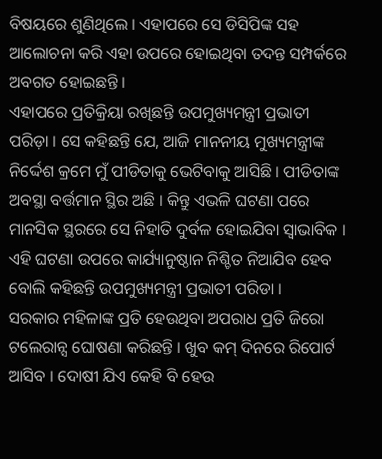ବିଷୟରେ ଶୁଣିଥିଲେ । ଏହାପରେ ସେ ଡିସିପିଙ୍କ ସହ ଆଲୋଚନା କରି ଏହା ଉପରେ ହୋଇଥିବା ତଦନ୍ତ ସମ୍ପର୍କରେ ଅବଗତ ହୋଇଛନ୍ତି ।
ଏହାପରେ ପ୍ରତିକ୍ରିୟା ରଖିଛନ୍ତି ଉପମୁଖ୍ୟମନ୍ତ୍ରୀ ପ୍ରଭାତୀ ପରିଡ଼ା । ସେ କହିଛନ୍ତି ଯେ, ଆଜି ମାନନୀୟ ମୁଖ୍ୟମନ୍ତ୍ରୀଙ୍କ ନିର୍ଦ୍ଦେଶ କ୍ରମେ ମୁଁ ପୀଡିତାକୁ ଭେଟିବାକୁ ଆସିଛି । ପୀଡିତାଙ୍କ ଅବସ୍ଥା ବର୍ତ୍ତମାନ ସ୍ଥିର ଅଛି । କିନ୍ତୁ ଏଭଳି ଘଟଣା ପରେ ମାନସିକ ସ୍ଥରରେ ସେ ନିହାତି ଦୁର୍ବଳ ହୋଇଯିବା ସ୍ୱାଭାବିକ । ଏହି ଘଟଣା ଉପରେ କାର୍ଯ୍ୟାନୁଷ୍ଠାନ ନିଶ୍ଚିତ ନିଆଯିବ ହେବ ବୋଲି କହିଛନ୍ତି ଉପମୁଖ୍ୟମନ୍ତ୍ରୀ ପ୍ରଭାତୀ ପରିଡା ।
ସରକାର ମହିଳାଙ୍କ ପ୍ରତି ହେଉଥିବା ଅପରାଧ ପ୍ରତି ଜିରୋ ଟଲେରାନ୍ସ ଘୋଷଣା କରିଛନ୍ତି । ଖୁବ କମ୍ ଦିନରେ ରିପୋର୍ଟ ଆସିବ । ଦୋଷୀ ଯିଏ କେହି ବି ହେଉ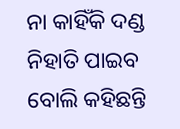ନା କାହିଁକି ଦଣ୍ଡ ନିହାତି ପାଇବ ବୋଲି କହିଛନ୍ତି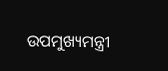ଉପମୁଖ୍ୟମନ୍ତ୍ରୀ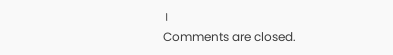।
Comments are closed.